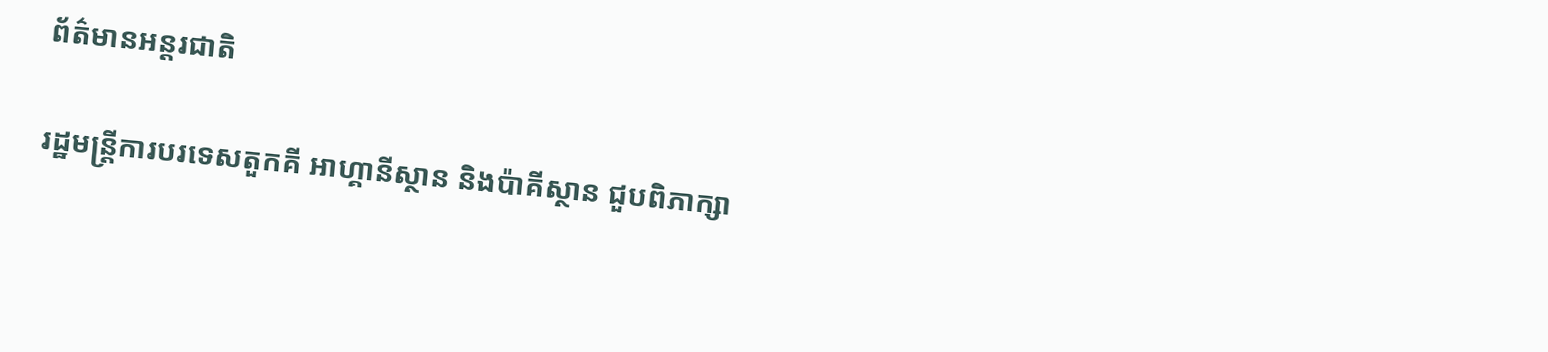ព័ត៌មានអន្តរជាតិ

រដ្ឋមន្ត្រីការបរទេសតួកគី អាហ្គានីស្ថាន និងប៉ាគីស្ថាន ជួបពិភាក្សា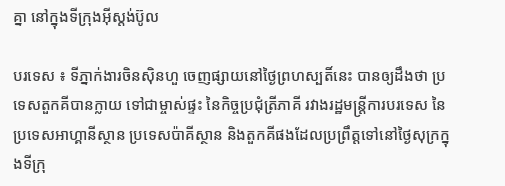គ្នា នៅក្នុងទីក្រុងអ៊ីស្តង់ប៊ូល

បរទេស ៖ ទីភ្នាក់ងារចិនស៊ិនហួ ចេញផ្សាយនៅថ្ងៃព្រហស្បតិ៍នេះ បានឲ្យដឹងថា ប្រទេសតួកគីបានក្លាយ ទៅជាម្ចាស់ផ្ទះ នៃកិច្ចប្រជុំត្រីភាគី រវាងរដ្ឋមន្ត្រីការបរទេស នៃ ប្រទេសអាហ្គានីស្ថាន ប្រទេសប៉ាគីស្ថាន និងតួកគីផងដែលប្រព្រឹត្តទៅនៅថ្ងៃសុក្រក្នុងទីក្រុ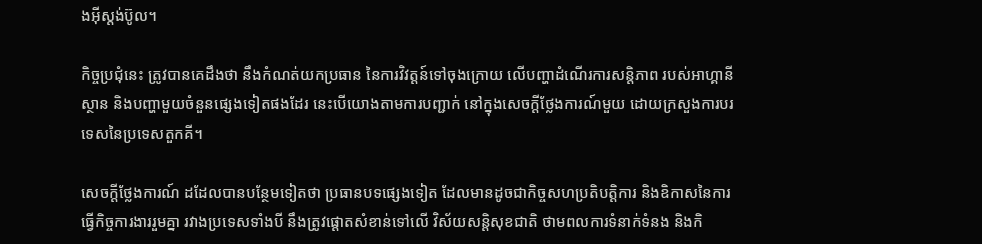ងអ៊ីស្តង់ប៊ូល។

កិច្ចប្រជុំនេះ ត្រូវបានគេដឹងថា នឹងកំណត់យកប្រធាន នៃការវិវត្តន៍ទៅចុងក្រោយ លើបញ្ហាដំណើរការសន្តិភាព របស់អាហ្គានីស្ថាន និងបញ្ហាមួយចំនួនផ្សេងទៀតផងដែរ នេះបើយោងតាមការបញ្ជាក់ នៅក្នុងសេចក្តីថ្លែងការណ៍មួយ ដោយក្រសួងការបរទេសនៃប្រទេសតួកគី។

សេចក្តីថ្លែងការណ៍ ដដែលបានបន្ថែមទៀតថា ប្រធានបទផ្សេងទៀត ដែលមានដូចជាកិច្ចសហប្រតិបត្តិការ និងឧិកាសនៃការធ្វើកិច្ចការងាររួមគ្នា រវាងប្រទេសទាំងបី នឹងត្រូវផ្តោតសំខាន់ទៅលើ វិស័យសន្តិសុខជាតិ ថាមពលការទំនាក់ទំនង និងកិ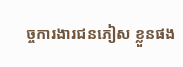ច្ចការងារជនភៀស ខ្លួនផង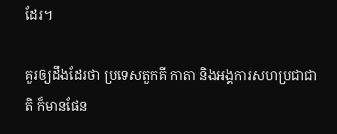ដែរ។

គួរឲ្យដឹងដែរថា ប្រទេសតួកគី កាតា និងអង្គការសហប្រជាជាតិ ក៏មានផែន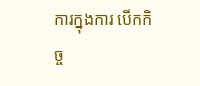ការក្នុងការ បើកកិច្ច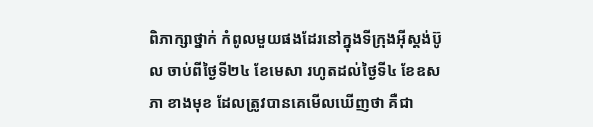ពិភាក្សាថ្នាក់ កំពូលមួយផងដែរនៅក្នុងទីក្រុងអ៊ីស្តង់ប៊ូល ចាប់ពីថ្ងៃទី២៤ ខែមេសា រហូតដល់ថ្ងៃទី៤ ខែឧសភា ខាងមុខ ដែលត្រូវបានគេមើលឃើញថា គឺជា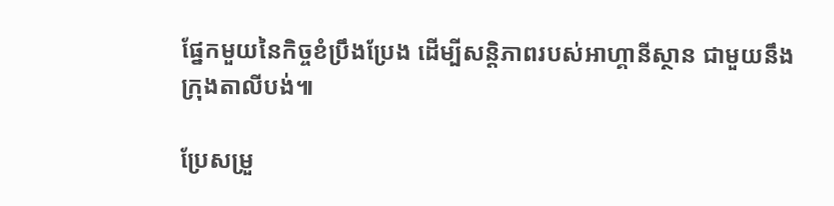ផ្នែកមួយនៃកិច្ចខំប្រឹងប្រែង ដើម្បីសន្តិភាពរបស់អាហ្គានីស្ថាន ជាមួយនឹងក្រុងតាលីបង់៕

ប្រែសម្រួ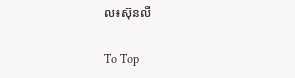ល៖ស៊ុនលី

To Top